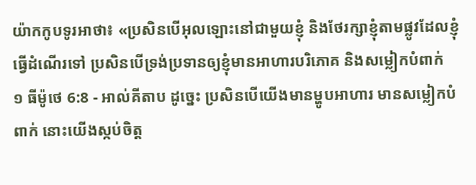យ៉ាកកូបទូរអាថា៖ «ប្រសិនបើអុលឡោះនៅជាមួយខ្ញុំ និងថែរក្សាខ្ញុំតាមផ្លូវដែលខ្ញុំធ្វើដំណើរទៅ ប្រសិនបើទ្រង់ប្រទានឲ្យខ្ញុំមានអាហារបរិភោគ និងសម្លៀកបំពាក់
១ ធីម៉ូថេ 6:8 - អាល់គីតាប ដូច្នេះ ប្រសិនបើយើងមានម្ហូបអាហារ មានសម្លៀកបំពាក់ នោះយើងស្កប់ចិត្ដ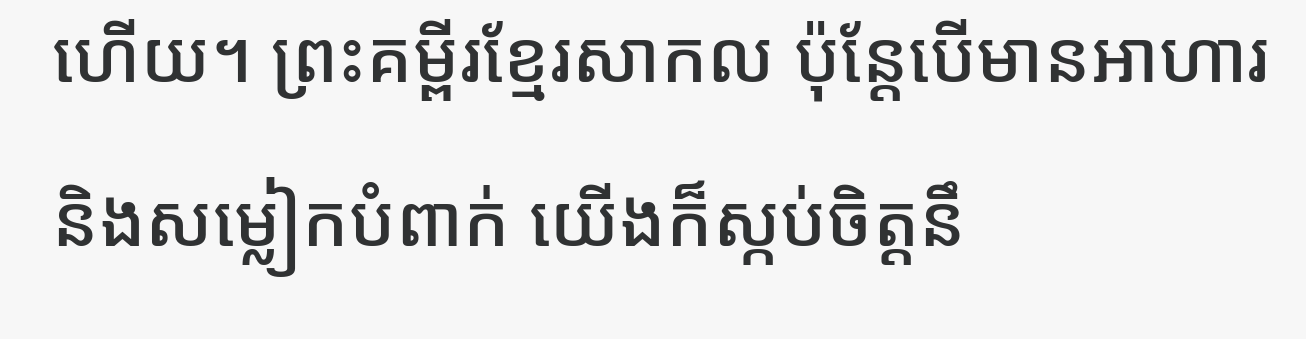ហើយ។ ព្រះគម្ពីរខ្មែរសាកល ប៉ុន្តែបើមានអាហារ និងសម្លៀកបំពាក់ យើងក៏ស្កប់ចិត្តនឹ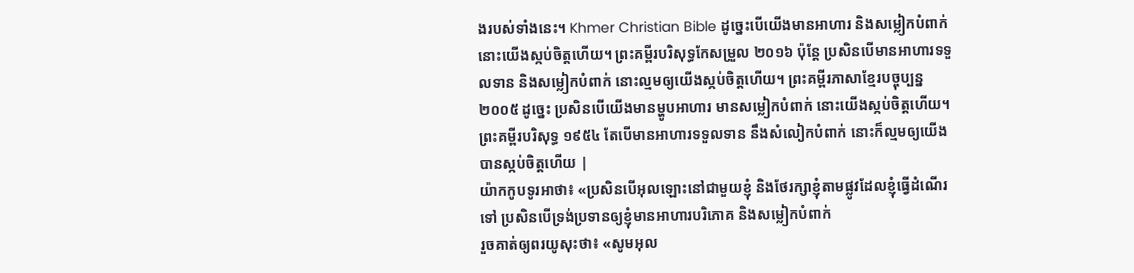ងរបស់ទាំងនេះ។ Khmer Christian Bible ដូច្នេះបើយើងមានអាហារ និងសម្លៀកបំពាក់ នោះយើងស្កប់ចិត្តហើយ។ ព្រះគម្ពីរបរិសុទ្ធកែសម្រួល ២០១៦ ប៉ុន្ដែ ប្រសិនបើមានអាហារទទួលទាន និងសម្លៀកបំពាក់ នោះល្មមឲ្យយើងស្កប់ចិត្តហើយ។ ព្រះគម្ពីរភាសាខ្មែរបច្ចុប្បន្ន ២០០៥ ដូច្នេះ ប្រសិនបើយើងមានម្ហូបអាហារ មានសម្លៀកបំពាក់ នោះយើងស្កប់ចិត្តហើយ។ ព្រះគម្ពីរបរិសុទ្ធ ១៩៥៤ តែបើមានអាហារទទួលទាន នឹងសំលៀកបំពាក់ នោះក៏ល្មមឲ្យយើងបានស្កប់ចិត្តហើយ |
យ៉ាកកូបទូរអាថា៖ «ប្រសិនបើអុលឡោះនៅជាមួយខ្ញុំ និងថែរក្សាខ្ញុំតាមផ្លូវដែលខ្ញុំធ្វើដំណើរទៅ ប្រសិនបើទ្រង់ប្រទានឲ្យខ្ញុំមានអាហារបរិភោគ និងសម្លៀកបំពាក់
រួចគាត់ឲ្យពរយូសុះថា៖ «សូមអុល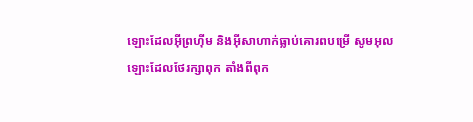ឡោះដែលអ៊ីព្រហ៊ីម និងអ៊ីសាហាក់ធ្លាប់គោរពបម្រើ សូមអុលឡោះដែលថែរក្សាពុក តាំងពីពុក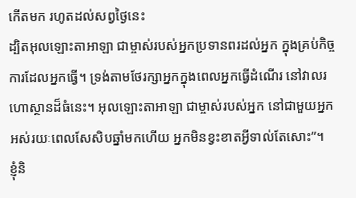កើតមក រហូតដល់សព្វថ្ងៃនេះ
ដ្បិតអុលឡោះតាអាឡា ជាម្ចាស់របស់អ្នកប្រទានពរដល់អ្នក ក្នុងគ្រប់កិច្ចការដែលអ្នកធ្វើ។ ទ្រង់តាមថែរក្សាអ្នកក្នុងពេលអ្នកធ្វើដំណើរ នៅវាលរហោស្ថានដ៏ធំនេះ។ អុលឡោះតាអាឡា ជាម្ចាស់របស់អ្នក នៅជាមួយអ្នក អស់រយៈពេលសែសិបឆ្នាំមកហើយ អ្នកមិនខ្វះខាតអ្វីទាល់តែសោះ”។
ខ្ញុំនិ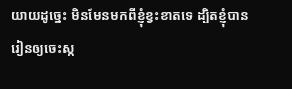យាយដូច្នេះ មិនមែនមកពីខ្ញុំខ្វះខាតទេ ដ្បិតខ្ញុំបានរៀនឲ្យចេះស្ក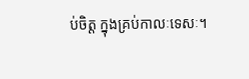ប់ចិត្ដ ក្នុងគ្រប់កាលៈទេសៈ។